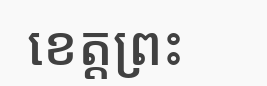ខេត្តព្រះ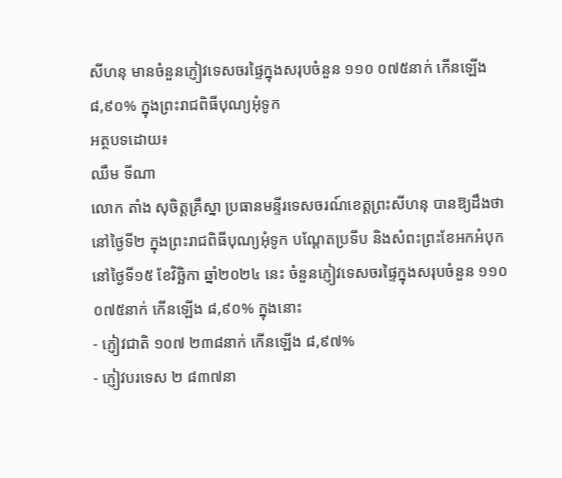សីហនុ មានចំនួនភ្ញៀវទេសចរផ្ទៃក្នុងសរុបចំនួន ១១០ ០៧៥នាក់ កើនឡើង ៨,៩០% ក្នុងព្រះរាជពិធីបុណ្យអុំទូក
អត្ថបទដោយ៖
ឈឹម ទីណា
លោក តាំង សុចិត្តគ្រឹស្នា ប្រធានមន្ទីរទេសចរណ៍ខេត្តព្រះសីហនុ បានឱ្យដឹងថា នៅថ្ងៃទី២ ក្នុងព្រះរាជពិធីបុណ្យអុំទូក បណ្តែតប្រទីប និងសំពះព្រះខែអកអំបុក នៅថ្ងៃទី១៥ ខែវិច្ឆិកា ឆ្នាំ២០២៤ នេះ ចំនួនភ្ញៀវទេសចរផ្ទៃក្នុងសរុបចំនួន ១១០ ០៧៥នាក់ កើនឡើង ៨,៩០% ក្នុងនោះ
- ភ្ញៀវជាតិ ១០៧ ២៣៨នាក់ កើនឡើង ៨,៩៧%
- ភ្ញៀវបរទេស ២ ៨៣៧នា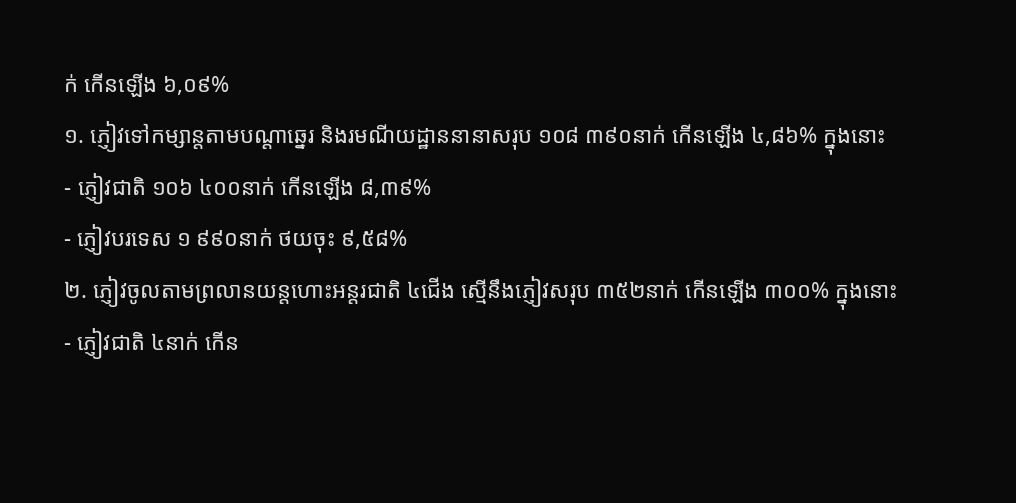ក់ កើនឡើង ៦,០៩%
១. ភ្ញៀវទៅកម្សាន្តតាមបណ្តាឆ្នេរ និងរមណីយដ្ឋាននានាសរុប ១០៨ ៣៩០នាក់ កើនឡើង ៤,៨៦% ក្នុងនោះ
- ភ្ញៀវជាតិ ១០៦ ៤០០នាក់ កើនឡើង ៨,៣៩%
- ភ្ញៀវបរទេស ១ ៩៩០នាក់ ថយចុះ ៩,៥៨%
២. ភ្ញៀវចូលតាមព្រលានយន្តហោះអន្តរជាតិ ៤ជើង ស្មើនឹងភ្ញៀវសរុប ៣៥២នាក់ កើនឡើង ៣០០% ក្នុងនោះ
- ភ្ញៀវជាតិ ៤នាក់ កើន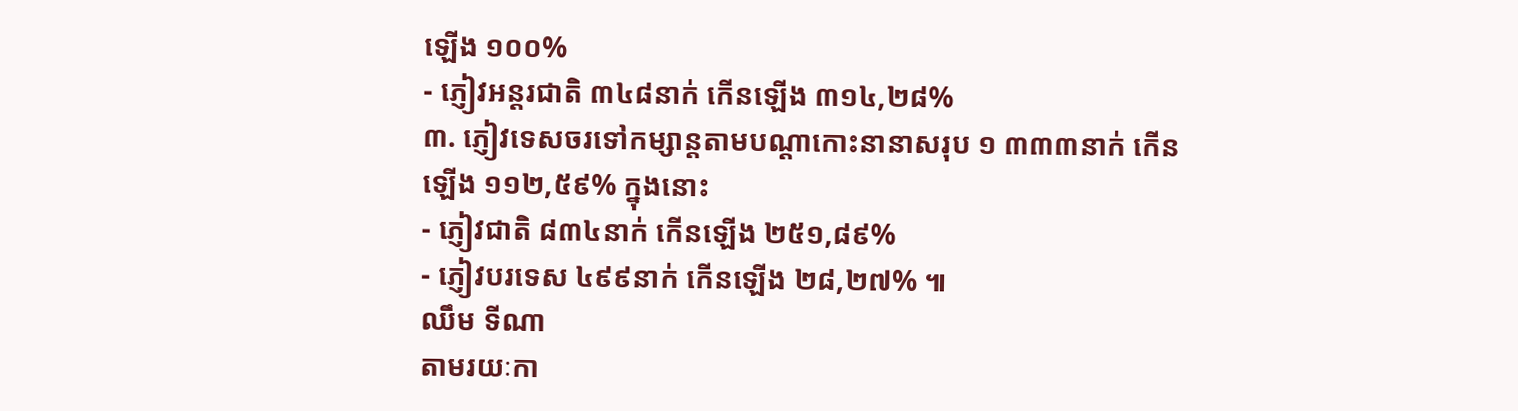ឡើង ១០០%
- ភ្ញៀវអន្តរជាតិ ៣៤៨នាក់ កើនឡើង ៣១៤,២៨%
៣. ភ្ញៀវទេសចរទៅកម្សាន្តតាមបណ្តាកោះនានាសរុប ១ ៣៣៣នាក់ កើនឡើង ១១២,៥៩% ក្នុងនោះ
- ភ្ញៀវជាតិ ៨៣៤នាក់ កើនឡើង ២៥១,៨៩%
- ភ្ញៀវបរទេស ៤៩៩នាក់ កើនឡើង ២៨,២៧% ៕
ឈឹម ទីណា
តាមរយៈកា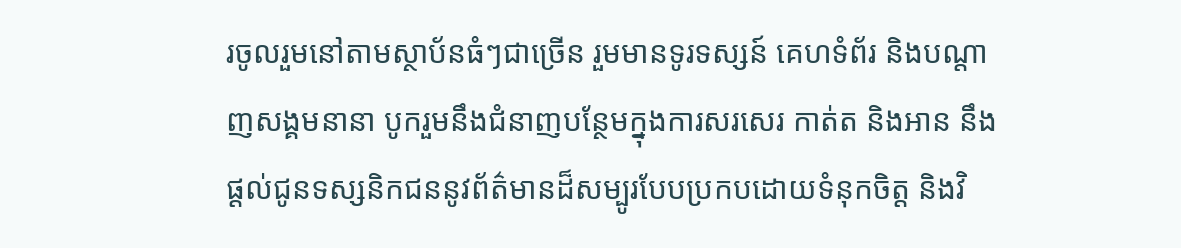រចូលរួមនៅតាមស្ថាប័នធំៗជាច្រើន រួមមានទូរទស្សន៍ គេហទំព័រ និងបណ្តាញសង្គមនានា បូករួមនឹងជំនាញបន្ថែមក្នុងការសរសេរ កាត់ត និងអាន នឹងផ្ដល់ជូនទស្សនិកជននូវព័ត៌មានដ៏សម្បូរបែបប្រកបដោយទំនុកចិត្ត និងវិ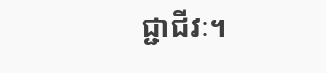ជ្ជាជីវៈ។